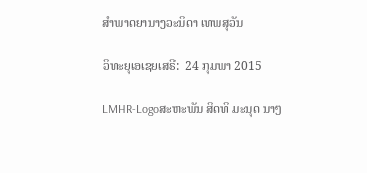ສຳພາດຍານາງວະນິດາ ເທພສຸວັນ

ວິທະຍຸເອເຊຍເສຣີ:  24 ກຸມພາ 2015

LMHR-Logoສະຫະພັນ ສິດທິ ມະນຸດ ນາໆ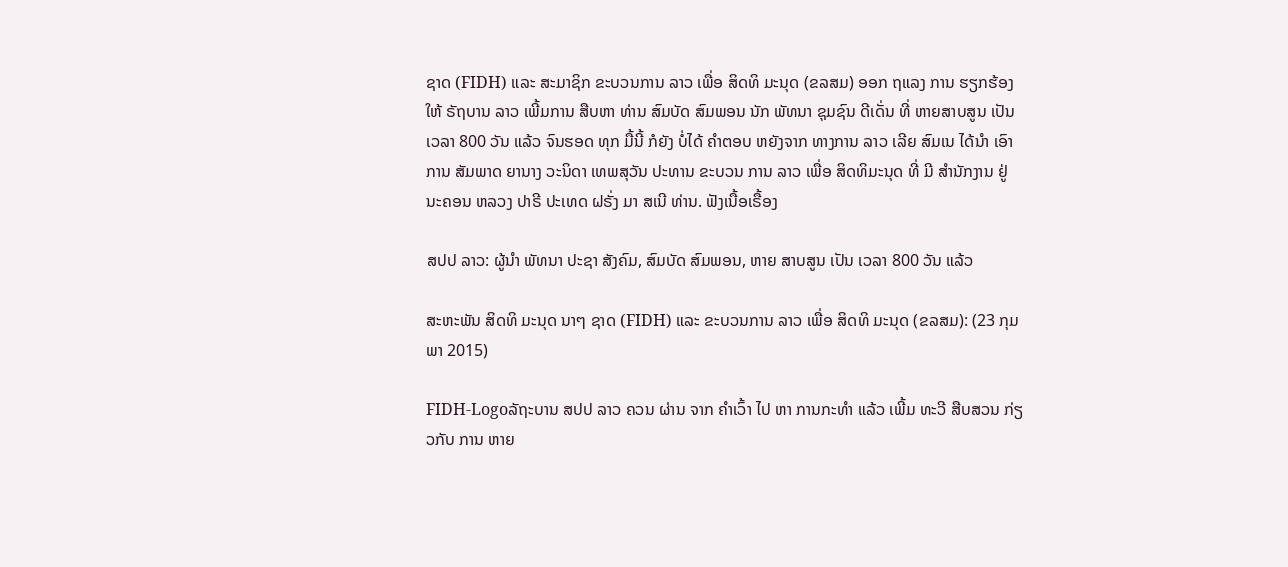ຊາດ (FIDH) ແລະ ສະມາຊິກ ຂະບວນການ ລາວ ເພື່ອ ສິດທິ ມະນຸດ (ຂລສມ) ອອກ ຖແລງ ການ ຮຽກຮ້ອງ ໃຫ້ ຣັຖບານ ລາວ ເພີ້ມການ ສືບຫາ ທ່ານ ສົມບັດ ສົມພອນ ນັກ ພັທນາ ຊຸມຊົນ ດີເດັ່ນ ທີ່ ຫາຍສາບສູນ ເປັນ ເວລາ 800 ວັນ ແລ້ວ ຈົນຮອດ ທຸກ ມື້ນີ້ ກໍຍັງ ບໍ່ໄດ້ ຄຳຕອບ ຫຍັງຈາກ ທາງການ ລາວ ເລີຍ ສົມເນ ໄດ້ນໍາ ເອົາ ການ ສັມພາດ ຍານາງ ວະນິດາ ເທພສຸວັນ ປະທານ ຂະບວນ ການ ລາວ ເພື່ອ ສິດທິມະນຸດ ທີ່ ມີ ສຳນັກງານ ຢູ່ ນະຄອນ ຫລວງ ປາຣີ ປະເທດ ຝຣັ່ງ ມາ ສເນີ ທ່ານ. ຟັງເນື້ອເຣື້ອງ

ສປປ ລາວ: ຜູ້ນຳ ພັທນາ ປະຊາ ສັງຄົມ, ສົມບັດ ສົມພອນ, ຫາຍ ສາບສູນ ເປັນ ເວລາ 800 ວັນ ແລ້ວ

ສະຫະພັນ ສິດທິ ມະນຸດ ນາໆ ຊາດ (FIDH) ແລະ ຂະບວນການ ລາວ ເພື່ອ ສິດທິ ມະນຸດ (ຂລສມ): (23 ກຸມພາ 2015)

FIDH-Logoລັຖະບານ ສປປ ລາວ ຄວນ ຜ່ານ ຈາກ ຄຳເວົ້າ ໄປ ຫາ ການກະທຳ ແລ້ວ ເພີ້ມ ທະວີ ສືບສວນ ກ່ຽວກັບ ການ ຫາຍ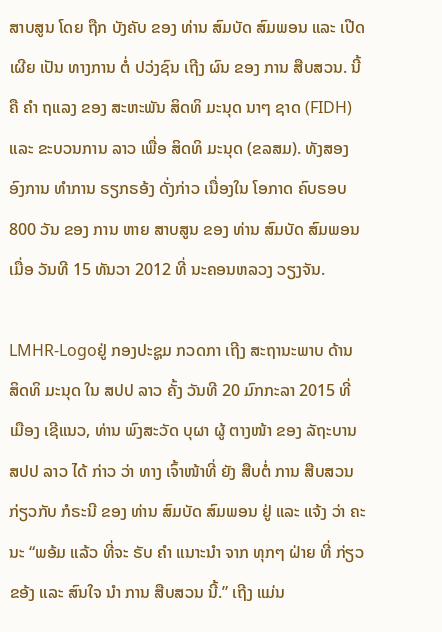ສາບສູນ ໂດຍ ຖືກ ບັງຄັບ ຂອງ ທ່ານ ສົມບັດ ສົມພອນ ແລະ ເປີດເຜີຍ ເປັນ ທາງການ ຕໍ່ ປວ່ງຊົນ ເຖີງ ຜົນ ຂອງ ການ ສືບສວນ. ນີ້ ຄື ຄຳ ຖແລງ ຂອງ ສະຫະພັນ ສິດທິ ມະນຸດ ນາໆ ຊາດ (FIDH) ແລະ ຂະບວນການ ລາວ ເພື່ອ ສິດທິ ມະນຸດ (ຂລສມ). ທັງສອງ ອົງການ ທໍາການ ຣຽກຣອ້ງ ດັ່ງກ່າວ ເນື່ອງໃນ ໂອກາດ ຄົບຣອບ 800 ວັນ ຂອງ ການ ຫາຍ ສາບສູນ ຂອງ ທ່ານ ສົມບັດ ສົມພອນ ເມື່ອ ວັນທີ 15 ທັນວາ 2012 ທີ່ ນະຄອນຫລວງ ວຽງຈັນ.

LMHR-Logoຢູ່ ກອງປະຊູມ ກວດກາ ເຖີງ ສະຖານະພາບ ດ້ານ ສິດທິ ມະນຸດ ໃນ ສປປ ລາວ ຄັ້ງ ວັນທີ 20 ມົກກະລາ 2015 ທີ່ ເມືອງ ເຊີແນວ, ທ່ານ ພົງສະວັດ ບຸຜາ ຜູ້ ຕາງໜ້າ ຂອງ ລັຖະບານ ສປປ ລາວ ໄດ້ ກ່າວ ວ່າ ທາງ ເຈົ້າໜ້າທີ່ ຍັງ ສືບຕໍ່ ການ ສືບສວນ ກ່ຽວກັບ ກໍຣະນີ ຂອງ ທ່ານ ສົມບັດ ສົມພອນ ຢູ່ ແລະ ແຈ້ງ ວ່າ ຄະນະ “ພອ້ມ ແລ້ວ ທີ່ຈະ ຣັບ ຄຳ ແນາະນຳ ຈາກ ທຸກໆ ຝ່າຍ ທີ່ ກ່ຽວຂອ້ງ ແລະ ສົນໃຈ ນຳ ການ ສືບສວນ ນີ້.” ເຖີງ ແມ່ນ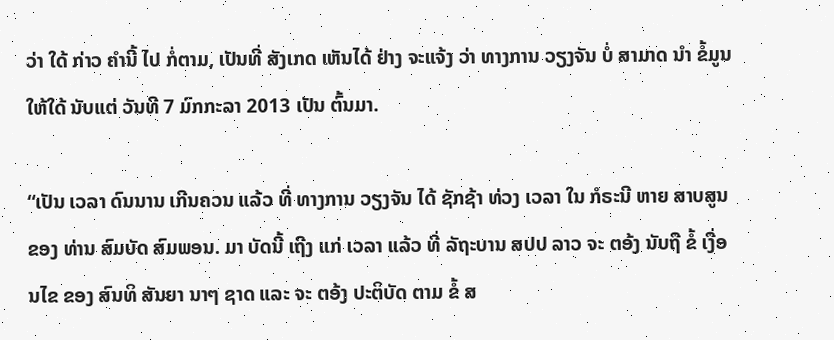ວ່າ ໃດ້ ກ່າວ ຄໍານີ້ ໄປ ກໍ່ຕາມ, ເປັນທີ່ ສັງເກດ ເຫັນໄດ້ ຢ່າງ ຈະແຈ້ງ ວ່າ ທາງການ ວຽງຈັນ ບໍ່ ສາມາດ ນຳ ຂໍ້ມູນ ໃຫ້ໃດ້ ນັບແຕ່ ວັນທີ 7 ມົກກະລາ 2013 ເປັນ ຕົ້ນມາ.

“ເປັນ ເວລາ ດົນນານ ເກີນຄວນ ແລ້ວ ທີ່ ທາງການ ວຽງຈັນ ໄດ້ ຊັກຊ້າ ທ່ວງ ເວລາ ໃນ ກໍຣະນີ ຫາຍ ສາບສູນ ຂອງ ທ່ານ ສົມບັດ ສົມພອນ. ມາ ບັດນີ້ ເຖີງ ແກ່ ເວລາ ແລ້ວ ທີ່ ລັຖະບານ ສປປ ລາວ ຈະ ຕອ້ງ ນັບຖື ຂໍ້ ເງື່ອນໄຂ ຂອງ ສົນທິ ສັນຍາ ນາໆ ຊາດ ແລະ ຈະ ຕອ້ງ ປະຕິບັດ ຕາມ ຂໍ້ ສ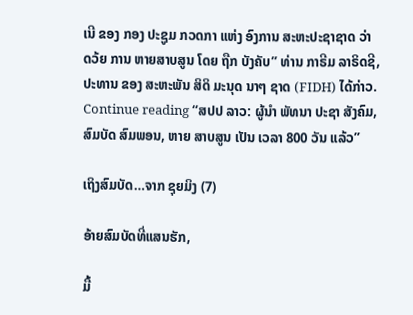ເນີ ຂອງ ກອງ ປະຊູມ ກວດກາ ແຫ່ງ ອົງການ ສະຫະປະຊາຊາດ ວ່າ ດວ້ຍ ການ ຫາຍສາບສູນ ໂດຍ ຖືກ ບັງຄັບ” ທ່ານ ກາຣີມ ລາຣິດຊີ, ປະທານ ຂອງ ສະຫະພັນ ສິດິ ມະນຸດ ນາໆ ຊາດ (FIDH) ໄດ້ກ່າວ. Continue reading “ສປປ ລາວ: ຜູ້ນຳ ພັທນາ ປະຊາ ສັງຄົມ, ສົມບັດ ສົມພອນ, ຫາຍ ສາບສູນ ເປັນ ເວລາ 800 ວັນ ແລ້ວ”

ເຖິງສົມບັດ…ຈາກ ຊຸຍມິງ (7)

ອ້າຍສົມບັດທີ່ແສນຮັກ,

ມື້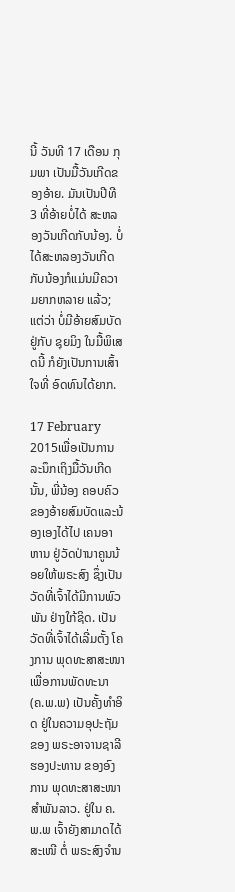ນີ້ ວັນທີ 17 ເດືອນ ກຸມພາ ເປັນມື້ວັນເກີດຂອງອ້າຍ. ມັນເປັນປີທີ 3 ທີ່ອ້າຍບໍ່ໄດ້ ສະຫລອງວັນເກີດກັບນ້ອງ. ບໍ່ໄດ້ສະຫລອງວັນເກີດກັບນ້ອງກໍແມ່ນມີຄວາມຍາກຫລາຍ ແລ້ວ; ແຕ່ວ່າ ບໍ່ມີອ້າຍສົມບັດຢູ່ກັບ ຊຸຍມິງ ໃນມື້ພິເສດນີ້ ກໍຍັງເປັນການເສົ້າໃຈທີ່ ອົດທົນໄດ້ຍາກ.

17 February 2015ເພື່ອເປັນການລະນຶກເຖິງມື້ວັນເກີດນັ້ນ, ພີ່ນ້ອງ ຄອບຄົວຂອງອ້າຍສົມບັດແລະນ້ອງເອງໄດ້ໄປ ເຄນອາຫານ ຢູ່ວັດປ່ານາຄູນນ້ອຍໃຫ້ພຣະສົງ ຊຶ່ງເປັນວັດທີ່ເຈົ້າໄດ້ມີການພົວພັນ ຢ່າງໃກ້ຊິດ. ເປັນວັດທີ່ເຈົ້າໄດ້ເລີ່ມຕັ້ງ ໂຄງການ ພຸດທະສາສະໜາເພື່ອການພັດທະນາ (ຄ.ພ.ພ) ເປັນຄັ້ງທຳອິດ ຢູ່ໃນຄວາມອຸປະຖັມຂອງ ພຣະອາຈານຊາລີ ຮອງປະທານ ຂອງອົງການ ພຸດທະສາສະໜາ ສຳພັນລາວ. ຢູ່ໃນ ຄ.ພ.ພ ເຈົ້າຍັງສາມາດໄດ້ສະເໜີ ຕໍ່ ພຣະສົງຈຳນ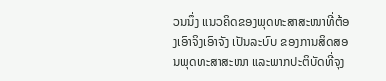ວນນຶ່ງ ແນວຄິດຂອງພຸດທະສາສະໜາທີ່ຕ້ອງເອົາຈິງເອົາຈັງ ເປັນລະບົບ ຂອງການສິດສອນພຸດທະສາສະໜາ ແລະພາກປະຕິບັດທີ່ຈຸງ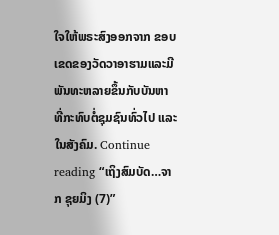ໃຈໃຫ້ພຣະສົງອອກຈາກ ຂອບເຂດຂອງວັດວາອາຮາມແລະມີພັນທະຫລາຍຂຶ້ນກັບບັນຫາ ທີ່ກະທົບຕໍ່ຊຸມຊົນທົ່ວໄປ ແລະໃນສັງຄົມ. Continue reading “ເຖິງສົມບັດ…ຈາກ ຊຸຍມິງ (7)”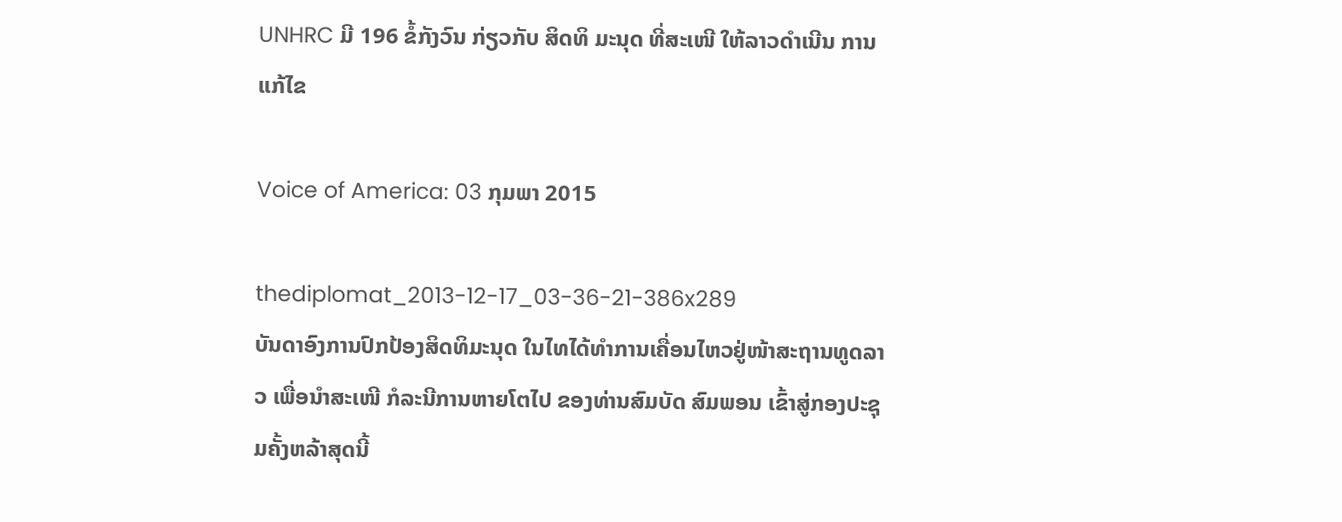UNHRC ມີ 196 ຂໍ້ກັງວົນ ກ່ຽວກັບ ສິດທິ ມະນຸດ ທີ່ສະເໜີ ໃຫ້ລາວດຳເນີນ ການແກ້ໄຂ

Voice of America: 03 ກຸມພາ 2015

thediplomat_2013-12-17_03-36-21-386x289
ບັນດາອົງການປົກປ້ອງສິດທິມະນຸດ ໃນໄທໄດ້ທຳການເຄື່ອນໄຫວຢູ່ໜ້າສະຖານທູດລາວ ເພື່ອນຳສະເໜີ ກໍລະນີການຫາຍໂຕໄປ ຂອງທ່ານສົມບັດ ສົມພອນ ເຂົ້າສູ່ກອງປະຊຸມຄັ້ງຫລ້າສຸດນີ້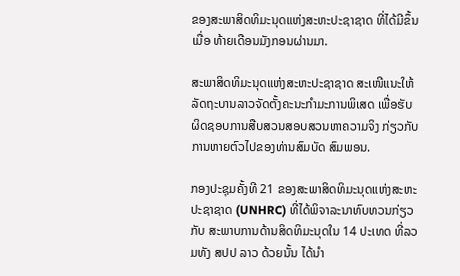ຂອງສະພາສິດທິມະນຸດແຫ່ງສະຫະປະຊາຊາດ ທີ່ໄດ້ມີຂຶ້ນເມື່ອ ທ້າຍເດືອນມັງກອນຜ່ານມາ.

ສະພາສິດທິມະນຸດແຫ່ງສະຫະປະຊາຊາດ ສະເໜີແນະໃຫ້ ລັດຖະບານລາວຈັດຕັ້ງຄະນະກຳມະການພິເສດ ເພື່ອຮັບ ຜິດຊອບການສືບສວນສອບສວນຫາຄວາມຈິງ ກ່ຽວກັບການຫາຍຕົວໄປຂອງທ່ານສົມບັດ ສົມພອນ.

ກອງປະຊຸມຄັ້ງທີ 21 ຂອງສະພາສິດທິມະນຸດແຫ່ງສະຫະປະຊາຊາດ (UNHRC) ທີ່ໄດ້ພິຈາລະນາທົບທວນກ່ຽວກັບ ສະພາບການດ້ານສິດທິມະນຸດໃນ 14 ປະເທດ ທີ່ລວມທັງ ສປປ ລາວ ດ້ວຍນັ້ນ ໄດ້ນຳ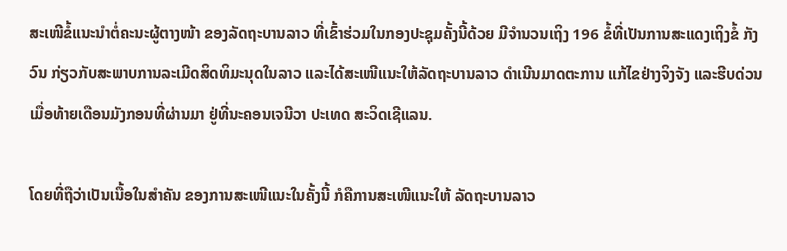ສະເໜີຂໍ້ແນະນຳຕໍ່ຄະນະຜູ້ຕາງໜ້າ ຂອງລັດຖະບານລາວ ທີ່ເຂົ້າຮ່ວມໃນກອງປະຊຸມຄັ້ງນີ້ດ້ວຍ ມີຈຳນວນເຖິງ 196 ຂໍ້ທີ່ເປັນການສະແດງເຖິງຂໍ້ ກັງວົນ ກ່ຽວກັບສະພາບການລະເມີດສິດທິມະນຸດໃນລາວ ແລະໄດ້ສະເໜີແນະໃຫ້ລັດຖະບານລາວ ດຳເນີນມາດຕະການ ແກ້ໄຂຢ່າງຈິງຈັງ ແລະຮີບດ່ວນ ເມື່ອທ້າຍເດືອນມັງກອນທີ່ຜ່ານມາ ຢູ່ທີ່ນະຄອນເຈນີວາ ປະເທດ ສະວິດເຊີແລນ.

ໂດຍທີ່ຖືວ່າເປັນເນື້ອໃນສຳຄັນ ຂອງການສະເໜີແນະໃນຄັ້ງນີ້ ກໍຄືການສະເໜີແນະໃຫ້ ລັດຖະບານລາວ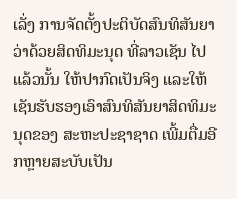ເລັ່ງ ການຈັດຕັ້ງປະຕິບັດສົນທິສັນຍາ ວ່າດ້ວຍສິດທິມະນຸດ ທີ່ລາວເຊັນ ໄປແລ້ວນັ້ນ ໃຫ້ປາກົດເປັນຈິງ ແລະໃຫ້ເຊັນຮັບຮອງເອົາສົນທິສັນຍາສິດທິມະນຸດຂອງ ສະຫະປະຊາຊາດ ເພີ້ມຕື່ມອີກຫຼາຍສະບັບເປັນ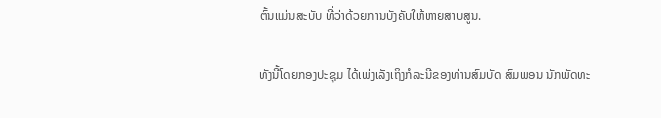ຕົ້ນແມ່ນສະບັບ ທີ່ວ່າດ້ວຍການບັງຄັບໃຫ້ຫາຍສາບສູນ.

ທັງນີ້ໂດຍກອງປະຊຸມ ໄດ້ເພ່ງເລັງເຖິງກໍລະນີຂອງທ່ານສົມບັດ ສົມພອນ ນັກພັດທະ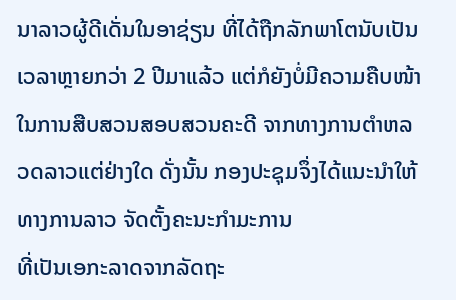ນາລາວຜູ້ດີເດັ່ນໃນອາຊ່ຽນ ທີ່ໄດ້ຖືກລັກພາໂຕນັບເປັນເວລາຫຼາຍກວ່າ 2 ປີມາແລ້ວ ແຕ່ກໍຍັງບໍ່ມີຄວາມຄືບໜ້າ ໃນການສືບສວນສອບສວນຄະດີ ຈາກທາງການຕຳຫລວດລາວແຕ່ຢ່າງໃດ ດັ່ງນັ້ນ ກອງປະຊຸມຈຶ່ງໄດ້ແນະນຳໃຫ້ທາງການລາວ ຈັດຕັ້ງຄະນະກຳມະການ
ທີ່ເປັນເອກະລາດຈາກລັດຖະ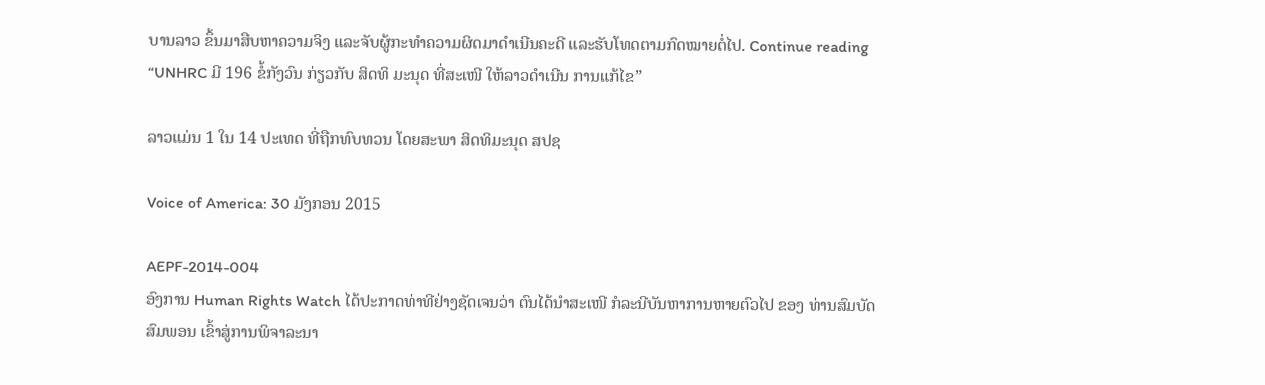ບານລາວ ຂຶ້ນມາສືບຫາຄວາມຈິງ ແລະຈັບຜູ້ກະທຳຄວາມຜິດມາດຳເນີນຄະດີ ແລະຮັບໂທດຕາມກົດໝາຍຕໍ່ໄປ. Continue reading “UNHRC ມີ 196 ຂໍ້ກັງວົນ ກ່ຽວກັບ ສິດທິ ມະນຸດ ທີ່ສະເໜີ ໃຫ້ລາວດຳເນີນ ການແກ້ໄຂ”

ລາວແມ່ນ 1 ໃນ 14 ປະເທດ ທີ່ຖືກທົບທວນ ໂດຍສະພາ ສິດທິມະນຸດ ສປຊ

Voice of America: 30 ມັງກອນ 2015

AEPF-2014-004
ອົງການ Human Rights Watch ໄດ້ປະກາດທ່າທີຢ່າງຊັດເຈນວ່າ ຕົນໄດ້ນຳສະເໜີ ກໍລະນີບັນຫາການຫາຍຕົວໄປ ຂອງ ທ່ານສົມບັດ ສົມພອນ ເຂົ້າສູ່ການພິຈາລະນາ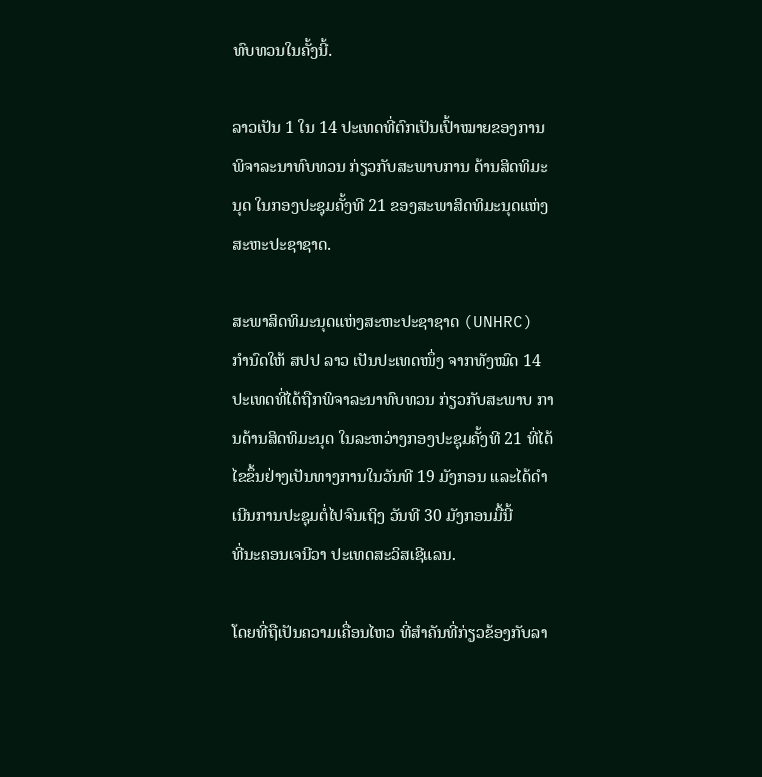ທົບທວນໃນຄັ້ງນີ້.

ລາວເປັນ 1 ໃນ 14 ປະເທດທີ່ຕົກເປັນເປົ້າໝາຍຂອງການພິຈາລະນາທົບທວນ ກ່ຽວກັບສະພາບການ ດ້ານສິດທິມະນຸດ ໃນກອງປະຊຸມຄັ້ງທີ 21 ຂອງສະພາສິດທິມະນຸດແຫ່ງສະຫະປະຊາຊາດ.

ສະພາສິດທິມະນຸດແຫ່ງສະຫະປະຊາຊາດ (UNHRC) ກຳນົດໃຫ້ ສປປ ລາວ ເປັນປະເທດໜຶ່ງ ຈາກທັງໝົດ 14 ປະເທດທີ່ໄດ້ຖືກພິຈາລະນາທົບທວນ ກ່ຽວກັບສະພາບ ການດ້ານສິດທິມະນຸດ ໃນລະຫວ່າງກອງປະຊຸມຄັ້ງທີ 21 ທີ່ໄດ້ໄຂຂຶ້ນຢ່າງເປັນທາງການໃນວັນທີ 19 ມັງກອນ ແລະໄດ້ດຳເນີນການປະຊຸມຕໍ່ໄປຈົນເຖິງ ວັນທີ 30 ມັງກອນມື້ນີ້
ທີ່ນະຄອນເຈນີວາ ປະເທດສະວິສເຊີແລນ.

ໂດຍທີ່ຖືເປັນຄວາມເຄື່ອນໄຫວ ທີ່ສຳຄັນທີ່ກ່ຽວຂ້ອງກັບລາ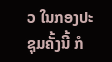ວ ໃນກອງປະຊຸມຄັ້ງນີ້ ກໍ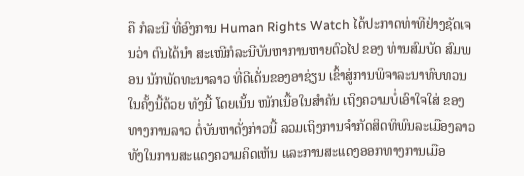ຄື ກໍລະນີ ທີ່ອົງການ Human Rights Watch ໄດ້ປະກາດທ່າທີຢ່າງຊັດເຈນວ່າ ຕົນໄດ້ນຳ ສະເໜີກໍລະນີບັນຫາການຫາຍຕົວໄປ ຂອງ ທ່ານສົມບັດ ສົມພອນ ນັກພັດທະນາລາວ ທີ່ດີເດັ່ນຂອງອາຊ່ຽນ ເຂົ້າສູ່ການພິຈາລະນາທົບທວນ ໃນຄັ້ງນີ້ດ້ວຍ ທັງນີ້ ໂດຍເນັ້ນ ໜັກເນື້ອໃນສຳຄັນ ເຖິງຄວາມບໍ່ເອົາໃຈໃສ່ ຂອງທາງການລາວ ຕໍ່ບັນຫາດັ່ງກ່າວນີ້ ລວມເຖິງການຈຳກັດສິດທິພົນລະເມືອງລາວ ທັງໃນການສະແດງຄວາມຄິດເຫັນ ແລະການສະແດງອອກທາງການເມືອ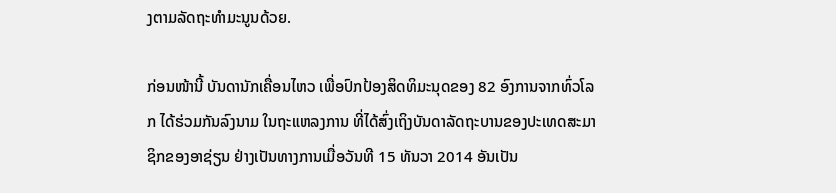ງຕາມລັດຖະທຳມະນູນດ້ວຍ.

ກ່ອນໜ້ານີ້ ບັນດານັກເຄື່ອນໄຫວ ເພື່ອປົກປ້ອງສິດທິມະນຸດຂອງ 82 ອົງການຈາກທົ່ວໂລກ ໄດ້ຮ່ວມກັນລົງນາມ ໃນຖະແຫລງການ ທີ່ໄດ້ສົ່ງເຖິງບັນດາລັດຖະບານຂອງປະເທດສະມາຊິກຂອງອາຊ່ຽນ ຢ່າງເປັນທາງການເມື່ອວັນທີ 15 ທັນວາ 2014 ອັນເປັນ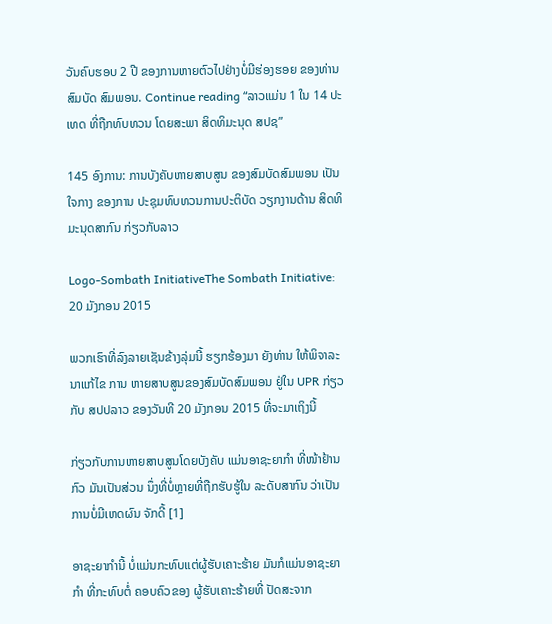ວັນຄົບຮອບ 2 ປີ ຂອງການຫາຍຕົວໄປຢ່າງບໍ່ມີຮ່ອງຮອຍ ຂອງທ່ານສົມບັດ ສົມພອນ. Continue reading “ລາວແມ່ນ 1 ໃນ 14 ປະເທດ ທີ່ຖືກທົບທວນ ໂດຍສະພາ ສິດທິມະນຸດ ສປຊ”

145 ອົງການ: ການບັງຄັບຫາຍສາບສູນ ຂອງສົມບັດສົມພອນ ເປັນໃຈກາງ ຂອງການ ປະຊຸມທົບທວນການປະຕິບັດ ວຽກງານດ້ານ ສິດທິມະນຸດສາກົນ ກ່ຽວກັບລາວ

Logo-Sombath InitiativeThe Sombath Initiative: 20 ມັງກອນ 2015

ພວກເຮົາທີ່ລົງລາຍເຊັນຂ້າງລຸ່ມນີ້ ຮຽກຮ້ອງມາ ຍັງທ່ານ ໃຫ້ພິຈາລະນາແກ້ໄຂ ການ ຫາຍສາບສູນຂອງສົມບັດສົມພອນ ຢູ່ໃນ UPR ກ່ຽວກັບ ສປປລາວ ຂອງວັນທີ 20 ມັງກອນ 2015 ທີ່ຈະມາເຖິງນີ້

ກ່ຽວກັບການຫາຍສາບສູນໂດຍບັງຄັບ ແມ່ນອາຊະຍາກຳ ທີ່ໜ້າຢ້ານກົວ ມັນເປັນສ່ວນ ນຶ່ງທີ່ບໍ່ຫຼາຍທີ່ຖືກຮັບຮູ້ໃນ ລະດັບສາກົນ ວ່າເປັນ ການບໍ່ມີເຫດຜົນ ຈັກດີ້ [1]

ອາຊະຍາກຳນີ້ ບໍ່ແມ່ນກະທົບແຕ່ຜູ້ຮັບເຄາະຮ້າຍ ມັນກໍແມ່ນອາຊະຍາກຳ ທີ່ກະທົບຕໍ່ ຄອບຄົວຂອງ ຜູ້ຮັບເຄາະຮ້າຍທີ່ ປັດສະຈາກ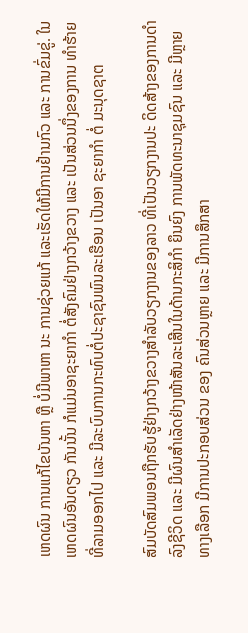ເຫດຜົນ ການແກ້ໄຂບັນຫາ ຫຼື ບໍ່ມີພາຫາ ນະ ການຊ່ວຍແກ້ ແລະເຮັດໃຫ້ມີການຢ້ານກົວ ແລະ ການຂົ່ມຂູ່. ໃນເຫດຜົນອັນດຽວ ກັນນັ້ນ ກໍແມ່ນອາຊະຍາກຳ ຕໍ່ສັງຄົມຢ່າງກວ້າງຂວາງ ແລະ ເປັນສ່ວນນຶ່ງຂອງການ ທຳຮ້າຍທີ່ລາມອອກໄປ ແລະ ມີລະບົບການກະທົບຕໍ່ປະຊາຊົນພົນລະເຮືອນ ເປັນອາ ຊະຍາກຳ ຕໍ່ ມະນຸດຊາຕ

ສົມບັດສົມພອນຖືກຮັບຮູ້ຢ່າງກວ້າງຂວາງສຳລັບວຽກງານຂອງລາວ ທີ່ເປັນວຽກງານປະ ດິດສ້າງຂອງການດຳລົງຊີວິດ ແລະ ມີຜົນສຳເລັດຢ່າງໜ້າສັນລະເສີນໃນດ້ານກະສິກຳ ຍຶນຍົງ ການພັດທະນາຊຸມຊົນ ແລະ ມີຫຼາຍທາງເລືອກ ມີການປະກອບສ່ວນ ຂອງ ຄົນສ່ວນຫຼາຍ ແລະ ມີການສຶກສາ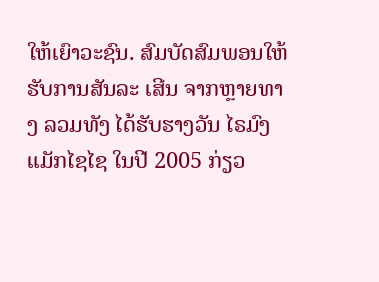ໃຫ້ເຍົາວະຊົນ. ສົມບັດສົມພອນໃຫ້ຮັບການສັນລະ ເສີນ ຈາກຫຼາຍທາງ ລວມທັງ ໄດ້ຮັບຮາງວັນ ໄຣມົງແມັກໄຊໄຊ ໃນປີ 2005 ກ່ຽວ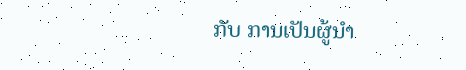ກັບ ການເປັນຜູ້ນຳ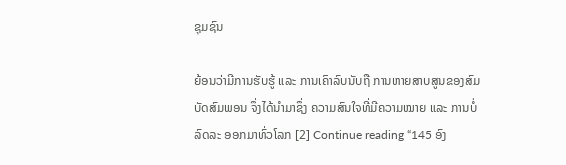ຊຸມຊົນ

ຍ້ອນວ່າມີການຮັບຮູ້ ແລະ ການເຄົາລົບນັບຖື ການຫາຍສາບສູນຂອງສົມບັດສົມພອນ ຈຶ່ງໄດ້ນຳມາຊຶ່ງ ຄວາມສົນໃຈທີ່ມີຄວາມໝາຍ ແລະ ການບໍ່ລົດລະ ອອກມາທົ່ວໂລກ [2] Continue reading “145 ອົງ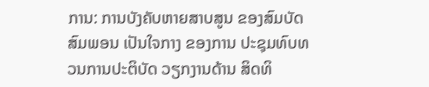ການ: ການບັງຄັບຫາຍສາບສູນ ຂອງສົມບັດສົມພອນ ເປັນໃຈກາງ ຂອງການ ປະຊຸມທົບທວນການປະຕິບັດ ວຽກງານດ້ານ ສິດທິ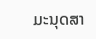ມະນຸດສາ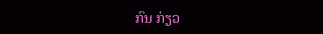ກົນ ກ່ຽວ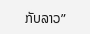ກັບລາວ”